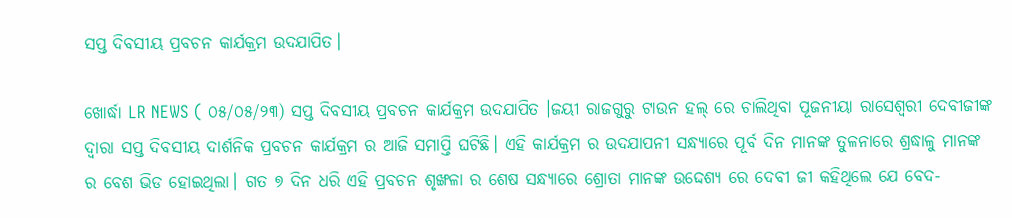ସପ୍ତ ଦିବସୀୟ ପ୍ରବଚନ କାର୍ଯକ୍ରମ ଉଦଯାପିତ।

ଖୋର୍ଦ୍ଧା LR NEWS ( ୦୫/୦୫/୨୩) ସପ୍ତ ଦିବସୀୟ ପ୍ରବଚନ କାର୍ଯକ୍ରମ ଉଦଯାପିତ ।ଜୟୀ ରାଜଗୁରୁ ଟାଉନ ହଲ୍ ରେ ଚାଲିଥିବା ପୂଜନୀୟା ରାସେଶ୍ଵରୀ ଦେବୀଜୀଙ୍କ ଦ୍ବାରା ସପ୍ତ ଦିବସୀୟ ଦାର୍ଶନିକ ପ୍ରବଚନ କାର୍ଯକ୍ରମ ର ଆଜି ସମାପ୍ତି ଘଟିଛି। ଏହି କାର୍ଯକ୍ରମ ର ଉଦଯାପନୀ ସନ୍ଧ୍ୟାରେ ପୂର୍ବ ଦିନ ମାନଙ୍କ ତୁଳନାରେ ଶ୍ରଦ୍ଧାଳୁ ମାନଙ୍କ ର ବେଶ ଭିଡ ହୋଇଥିଲା। ଗତ ୭ ଦିନ ଧରି ଏହି ପ୍ରବଚନ ଶୃଙ୍ଖଳା ର ଶେଷ ସନ୍ଧ୍ୟାରେ ଶ୍ରୋତା ମାନଙ୍କ ଉଦ୍ଦେଶ୍ୟ ରେ ଦେବୀ ଜୀ କହିଥିଲେ ଯେ ବେଦ-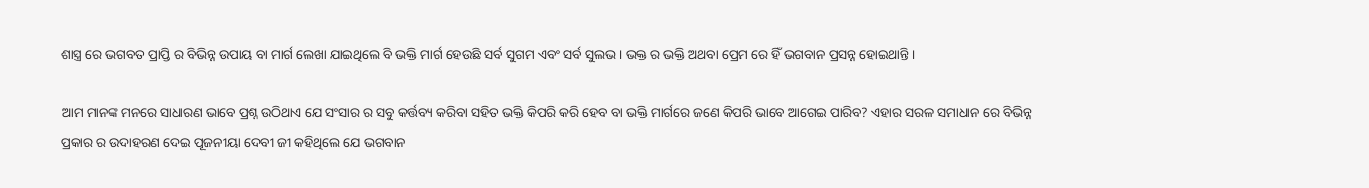ଶାସ୍ତ୍ର ରେ ଭଗବତ ପ୍ରାପ୍ତି ର ବିଭିନ୍ନ ଉପାୟ ବା ମାର୍ଗ ଲେଖା ଯାଇଥିଲେ ବି ଭକ୍ତି ମାର୍ଗ ହେଉଛି ସର୍ବ ସୁଗମ ଏବଂ ସର୍ବ ସୁଲଭ। ଭକ୍ତ ର ଭକ୍ତି ଅଥବା ପ୍ରେମ ରେ ହିଁ ଭଗବାନ ପ୍ରସନ୍ନ ହୋଇଥାନ୍ତି।

ଆମ ମାନଙ୍କ ମନରେ ସାଧାରଣ ଭାବେ ପ୍ରଶ୍ନ ଉଠିଥାଏ ଯେ ସଂସାର ର ସବୁ କର୍ତ୍ତବ୍ୟ କରିବା ସହିତ ଭକ୍ତି କିପରି କରି ହେବ ବା ଭକ୍ତି ମାର୍ଗରେ ଜଣେ କିପରି ଭାବେ ଆଗେଇ ପାରିବ? ଏହାର ସରଳ ସମାଧାନ ରେ ବିଭିନ୍ନ ପ୍ରକାର ର ଉଦାହରଣ ଦେଇ ପୂଜନୀୟା ଦେବୀ ଜୀ କହିଥିଲେ ଯେ ଭଗବାନ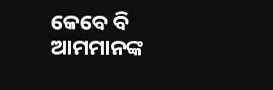କେବେ ବି ଆମମାନଙ୍କ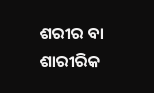ଶରୀର ବା ଶାରୀରିକ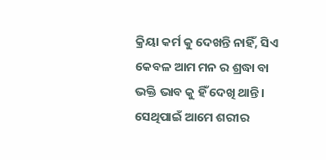କ୍ରିୟା କର୍ମ କୁ ଦେଖନ୍ତି ନାହିଁ, ସିଏ କେବଳ ଆମ ମନ ର ଶ୍ରଦ୍ଧା ବା ଭକ୍ତି ଭାବ କୁ ହିଁ ଦେଖି ଥାନ୍ତି। ସେଥିପାଇଁ ଆମେ ଶରୀର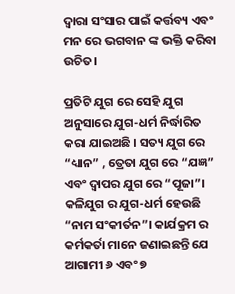ଦ୍ବାରା ସଂସାର ପାଇଁ କର୍ତ୍ତବ୍ୟ ଏବଂ ମନ ରେ ଭଗବାନ ଙ୍କ ଭକ୍ତି କରିବା ଉଚିତ।

ପ୍ରତିଟି ଯୁଗ ରେ ସେହି ଯୁଗ ଅନୁସାରେ ଯୁଗ-ଧର୍ମ ନିର୍ଦ୍ଧାରିତ କରା ଯାଇଅଛି । ସତ୍ୟ ଯୁଗ ରେ “ଧ୍ୟାନ” , ତ୍ରେତା ଯୁଗ ରେ “ଯଜ୍ଞ” ଏବଂ ଦ୍ଵାପର ଯୁଗ ରେ “ପୂଜା”। କଳିଯୁଗ ର ଯୁଗ-ଧର୍ମ ହେଉଛି “ନାମ ସଂକୀର୍ତନ”। କାର୍ଯକ୍ରମ ର କର୍ମକର୍ତା ମାନେ ଜଣାଇଛନ୍ତି ଯେ ଆଗାମୀ ୬ ଏବଂ ୭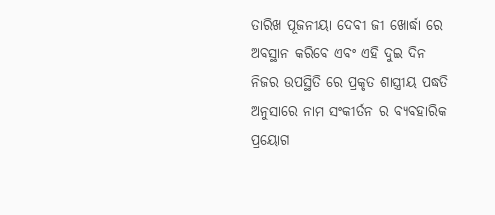ତାରିଖ ପୂଜନୀୟା ଦେବୀ ଜୀ ଖୋର୍ଦ୍ଧା ରେ ଅବସ୍ଥାନ କରିବେ ଏବଂ ଏହି ଦୁଇ ଦିନ ନିଜର ଉପସ୍ଥିତି ରେ ପ୍ରକୃତ ଶାସ୍ତ୍ରୀୟ ପଦ୍ଧତି ଅନୁସାରେ ନାମ ସଂକୀର୍ତନ ର ବ୍ୟବହାରିକ ପ୍ରୟୋଗ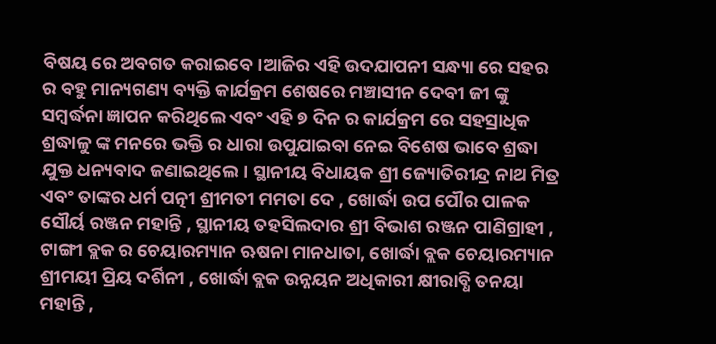ବିଷୟ ରେ ଅବଗତ କରାଇବେ।ଆଜିର ଏହି ଉଦଯାପନୀ ସନ୍ଧ୍ୟା ରେ ସହର ର ବହୁ ମାନ୍ୟଗଣ୍ୟ ବ୍ୟକ୍ତି କାର୍ଯକ୍ରମ ଶେଷରେ ମଞ୍ଚାସୀନ ଦେବୀ ଜୀ ଙ୍କୁ ସମ୍ବର୍ଦ୍ଧନା ଜ୍ଞାପନ କରିଥିଲେ ଏବଂ ଏହି ୭ ଦିନ ର କାର୍ଯକ୍ରମ ରେ ସହସ୍ରାଧିକ ଶ୍ରଦ୍ଧାଳୁ ଙ୍କ ମନରେ ଭକ୍ତି ର ଧାରା ଉପୁଯାଇବା ନେଇ ବିଶେଷ ଭାବେ ଶ୍ରଦ୍ଧା ଯୁକ୍ତ ଧନ୍ୟବାଦ ଜଣାଇଥିଲେ। ସ୍ଥାନୀୟ ବିଧାୟକ ଶ୍ରୀ ଜ୍ୟୋତିରୀନ୍ଦ୍ର ନାଥ ମିତ୍ର ଏବଂ ତାଙ୍କର ଧର୍ମ ପତ୍ନୀ ଶ୍ରୀମତୀ ମମତା ଦେ , ଖୋର୍ଦ୍ଧା ଉପ ପୌର ପାଳକ ସୌର୍ୟ ରଞ୍ଜନ ମହାନ୍ତି , ସ୍ଥାନୀୟ ତହସିଲଦାର ଶ୍ରୀ ବିଭାଶ ରଞ୍ଜନ ପାଣିଗ୍ରାହୀ , ଟାଙ୍ଗୀ ବ୍ଲକ ର ଚେୟାରମ୍ୟାନ ଋଷନା ମାନଧାତା, ଖୋର୍ଦ୍ଧା ବ୍ଲକ ଚେୟାରମ୍ୟାନ ଶ୍ରୀମୟୀ ପ୍ରିୟ ଦର୍ଶିନୀ , ଖୋର୍ଦ୍ଧା ବ୍ଲକ ଉନ୍ନୟନ ଅଧିକାରୀ କ୍ଷୀରାବ୍ଧି ତନୟା ମହାନ୍ତି ,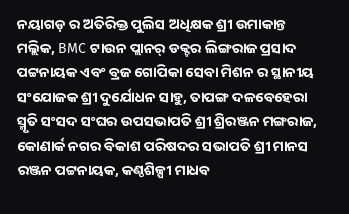ନୟାଗଡ଼ ର ଅତିରିକ୍ତ ପୁଲିସ ଅଧିକ୍ଷକ ଶ୍ରୀ ଉମାକାନ୍ତ ମଲ୍ଲିକ, BMC ଟାଉନ ପ୍ଲାନର୍ ଡକ୍ଟର ଲିଙ୍ଗରାଜ ପ୍ରସାଦ ପଟ୍ଟନାୟକ ଏବଂ ବ୍ରଜ ଗୋପିକା ସେବା ମିଶନ ର ସ୍ଥାନୀୟ ସଂଯୋଜକ ଶ୍ରୀ ଦୁର୍ଯୋଧନ ସାହୁ, ତାପଙ୍ଗ ଦଳବେହେରା ସ୍ମୃତି ସଂସଦ ସଂଘର ଉପସଭାପତି ଶ୍ରୀ ଶ୍ରିରଞ୍ଜନ ମଙ୍ଗରାଜ, କୋଣାର୍କ ନଗର ବିକାଶ ପରିଷଦର ସଭାପତି ଶ୍ରୀ ମାନସ ରଞ୍ଜନ ପଟ୍ଟନାୟକ, କଣ୍ଠଶିଳ୍ପୀ ମାଧବ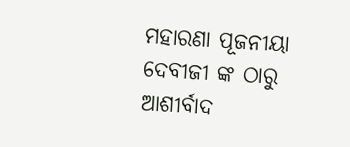ମହାରଣା ପୂଜନୀୟା ଦେବୀଜୀ ଙ୍କ ଠାରୁ ଆଶୀର୍ବାଦ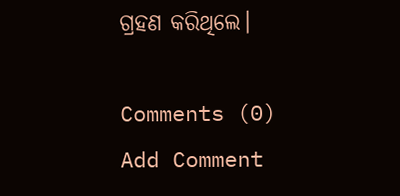ଗ୍ରହଣ କରିଥିଲେ।

Comments (0)
Add Comment